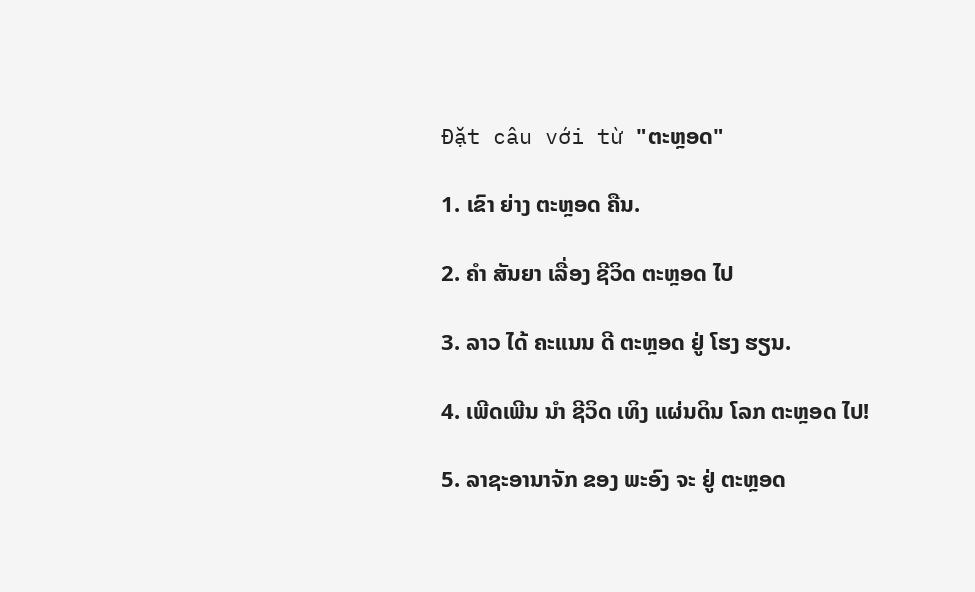Đặt câu với từ "ຕະຫຼອດ"

1. ເຂົາ ຍ່າງ ຕະຫຼອດ ຄືນ.

2. ຄໍາ ສັນຍາ ເລື່ອງ ຊີວິດ ຕະຫຼອດ ໄປ

3. ລາວ ໄດ້ ຄະແນນ ດີ ຕະຫຼອດ ຢູ່ ໂຮງ ຮຽນ.

4. ເພີດເພີນ ນໍາ ຊີວິດ ເທິງ ແຜ່ນດິນ ໂລກ ຕະຫຼອດ ໄປ!

5. ລາຊະອານາຈັກ ຂອງ ພະອົງ ຈະ ຢູ່ ຕະຫຼອດ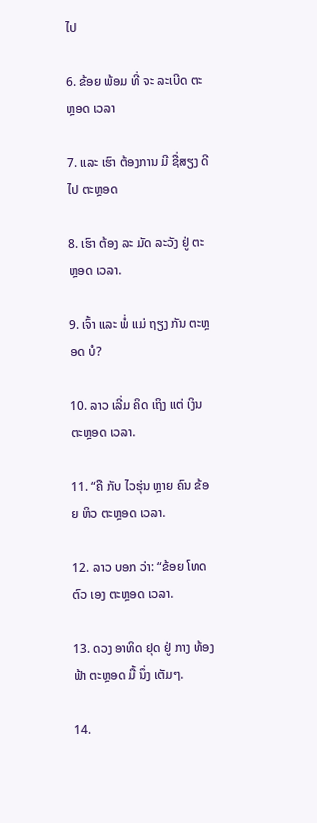ໄປ

6. ຂ້ອຍ ພ້ອມ ທີ່ ຈະ ລະເບີດ ຕະຫຼອດ ເວລາ

7. ແລະ ເຮົາ ຕ້ອງການ ມີ ຊື່ສຽງ ດີ ໄປ ຕະຫຼອດ

8. ເຮົາ ຕ້ອງ ລະ ມັດ ລະວັງ ຢູ່ ຕະຫຼອດ ເວລາ.

9. ເຈົ້າ ແລະ ພໍ່ ແມ່ ຖຽງ ກັນ ຕະຫຼອດ ບໍ?

10. ລາວ ເລີ່ມ ຄິດ ເຖິງ ແຕ່ ເງິນ ຕະຫຼອດ ເວລາ.

11. “ຄື ກັບ ໄວຮຸ່ນ ຫຼາຍ ຄົນ ຂ້ອຍ ຫິວ ຕະຫຼອດ ເວລາ.

12. ລາວ ບອກ ວ່າ: “ຂ້ອຍ ໂທດ ຕົວ ເອງ ຕະຫຼອດ ເວລາ.

13. ດວງ ອາທິດ ຢຸດ ຢູ່ ກາງ ທ້ອງຟ້າ ຕະຫຼອດ ມື້ ນຶ່ງ ເຕັມໆ.

14.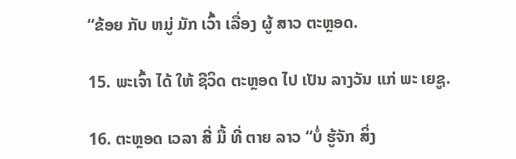“ຂ້ອຍ ກັບ ຫມູ່ ມັກ ເວົ້າ ເລື່ອງ ຜູ້ ສາວ ຕະຫຼອດ.

15. ພະເຈົ້າ ໄດ້ ໃຫ້ ຊີວິດ ຕະຫຼອດ ໄປ ເປັນ ລາງວັນ ແກ່ ພະ ເຍຊູ.

16. ຕະຫຼອດ ເວລາ ສີ່ ມື້ ທີ່ ຕາຍ ລາວ “ບໍ່ ຮູ້ຈັກ ສິ່ງ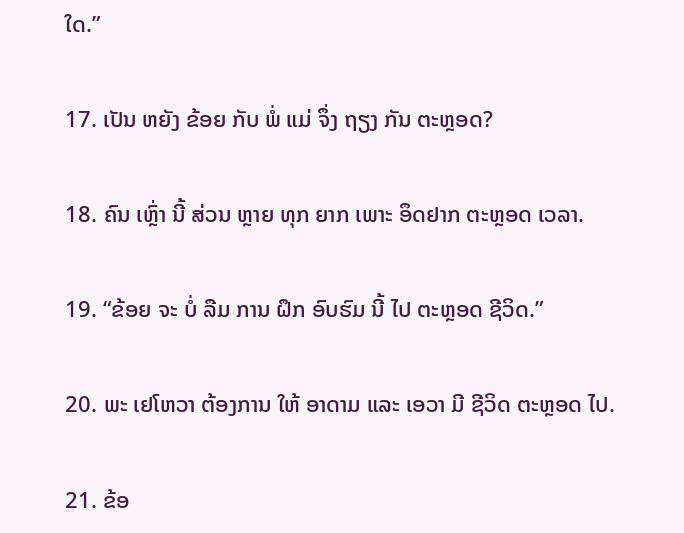ໃດ.”

17. ເປັນ ຫຍັງ ຂ້ອຍ ກັບ ພໍ່ ແມ່ ຈຶ່ງ ຖຽງ ກັນ ຕະຫຼອດ?

18. ຄົນ ເຫຼົ່າ ນີ້ ສ່ວນ ຫຼາຍ ທຸກ ຍາກ ເພາະ ອຶດຢາກ ຕະຫຼອດ ເວລາ.

19. “ຂ້ອຍ ຈະ ບໍ່ ລືມ ການ ຝຶກ ອົບຮົມ ນີ້ ໄປ ຕະຫຼອດ ຊີວິດ.”

20. ພະ ເຢໂຫວາ ຕ້ອງການ ໃຫ້ ອາດາມ ແລະ ເອວາ ມີ ຊີວິດ ຕະຫຼອດ ໄປ.

21. ຂ້ອ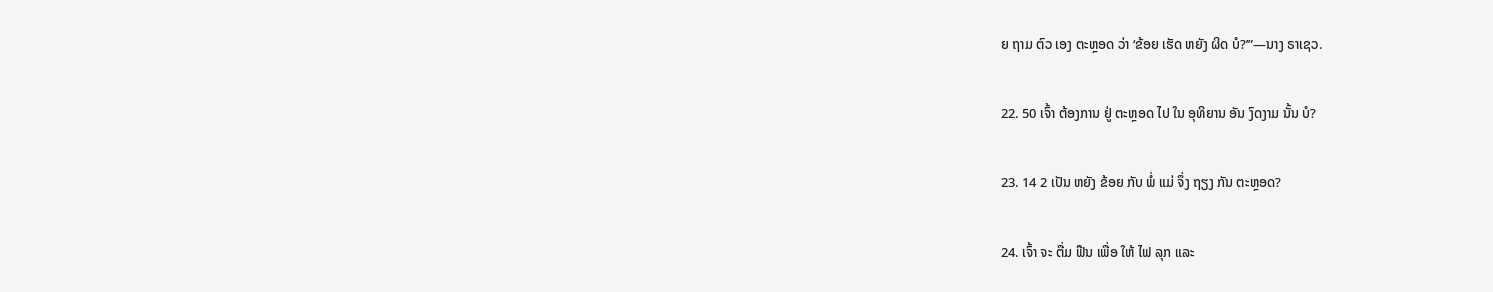ຍ ຖາມ ຕົວ ເອງ ຕະຫຼອດ ວ່າ ‘ຂ້ອຍ ເຮັດ ຫຍັງ ຜິດ ບໍ?’”—ນາງ ຣາເຊວ.

22. 50 ເຈົ້າ ຕ້ອງການ ຢູ່ ຕະຫຼອດ ໄປ ໃນ ອຸທິຍານ ອັນ ງົດງາມ ນັ້ນ ບໍ?

23. 14 2 ເປັນ ຫຍັງ ຂ້ອຍ ກັບ ພໍ່ ແມ່ ຈຶ່ງ ຖຽງ ກັນ ຕະຫຼອດ?

24. ເຈົ້າ ຈະ ຕື່ມ ຟືນ ເພື່ອ ໃຫ້ ໄຟ ລຸກ ແລະ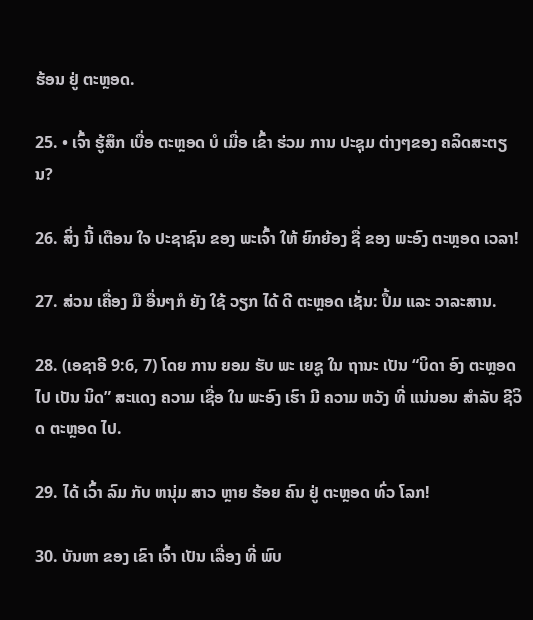ຮ້ອນ ຢູ່ ຕະຫຼອດ.

25. • ເຈົ້າ ຮູ້ສຶກ ເບື່ອ ຕະຫຼອດ ບໍ ເມື່ອ ເຂົ້າ ຮ່ວມ ການ ປະຊຸມ ຕ່າງໆຂອງ ຄລິດສະຕຽນ?

26. ສິ່ງ ນີ້ ເຕືອນ ໃຈ ປະຊາຊົນ ຂອງ ພະເຈົ້າ ໃຫ້ ຍົກຍ້ອງ ຊື່ ຂອງ ພະອົງ ຕະຫຼອດ ເວລາ!

27. ສ່ວນ ເຄື່ອງ ມື ອື່ນໆກໍ ຍັງ ໃຊ້ ວຽກ ໄດ້ ດີ ຕະຫຼອດ ເຊັ່ນ: ປຶ້ມ ແລະ ວາລະສານ.

28. (ເອຊາອີ 9:6, 7) ໂດຍ ການ ຍອມ ຮັບ ພະ ເຍຊູ ໃນ ຖານະ ເປັນ “ບິດາ ອົງ ຕະຫຼອດ ໄປ ເປັນ ນິດ” ສະແດງ ຄວາມ ເຊື່ອ ໃນ ພະອົງ ເຮົາ ມີ ຄວາມ ຫວັງ ທີ່ ແນ່ນອນ ສໍາລັບ ຊີວິດ ຕະຫຼອດ ໄປ.

29. ໄດ້ ເວົ້າ ລົມ ກັບ ຫນຸ່ມ ສາວ ຫຼາຍ ຮ້ອຍ ຄົນ ຢູ່ ຕະຫຼອດ ທົ່ວ ໂລກ!

30. ບັນຫາ ຂອງ ເຂົາ ເຈົ້າ ເປັນ ເລື່ອງ ທີ່ ພົບ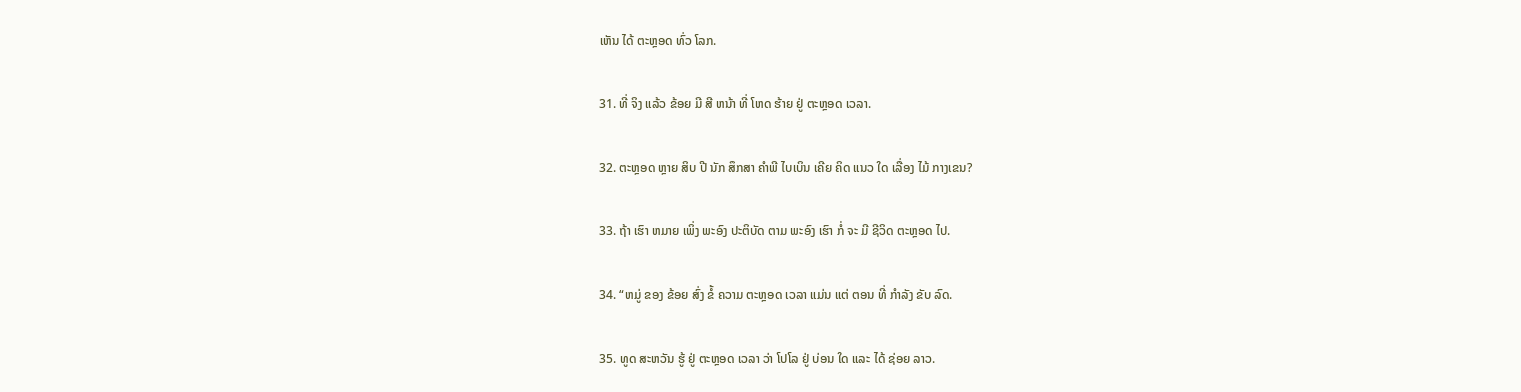ເຫັນ ໄດ້ ຕະຫຼອດ ທົ່ວ ໂລກ.

31. ທີ່ ຈິງ ແລ້ວ ຂ້ອຍ ມີ ສີ ຫນ້າ ທີ່ ໂຫດ ຮ້າຍ ຢູ່ ຕະຫຼອດ ເວລາ.

32. ຕະຫຼອດ ຫຼາຍ ສິບ ປີ ນັກ ສຶກສາ ຄໍາພີ ໄບເບິນ ເຄີຍ ຄິດ ແນວ ໃດ ເລື່ອງ ໄມ້ ກາງເຂນ?

33. ຖ້າ ເຮົາ ຫມາຍ ເພິ່ງ ພະອົງ ປະຕິບັດ ຕາມ ພະອົງ ເຮົາ ກໍ່ ຈະ ມີ ຊີວິດ ຕະຫຼອດ ໄປ.

34. “ຫມູ່ ຂອງ ຂ້ອຍ ສົ່ງ ຂໍ້ ຄວາມ ຕະຫຼອດ ເວລາ ແມ່ນ ແຕ່ ຕອນ ທີ່ ກໍາລັງ ຂັບ ລົດ.

35. ທູດ ສະຫວັນ ຮູ້ ຢູ່ ຕະຫຼອດ ເວລາ ວ່າ ໂປໂລ ຢູ່ ບ່ອນ ໃດ ແລະ ໄດ້ ຊ່ອຍ ລາວ.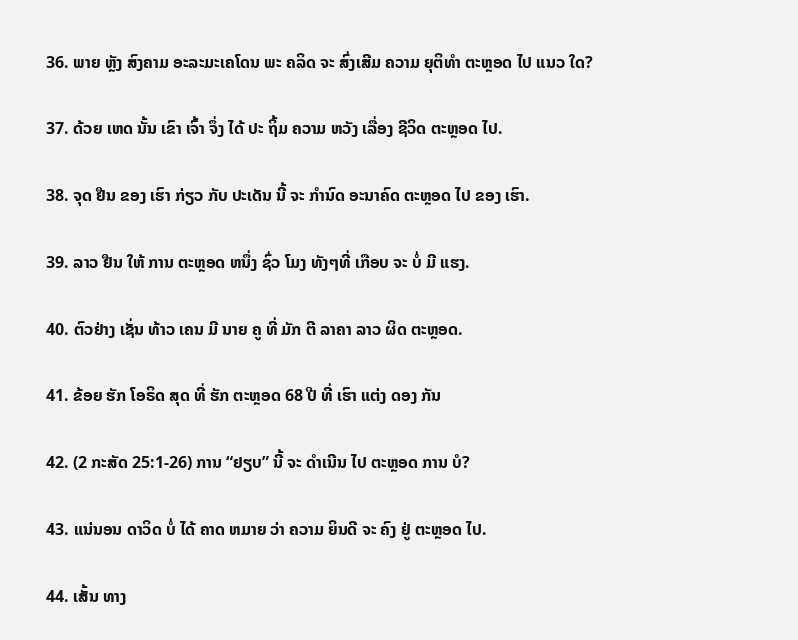36. ພາຍ ຫຼັງ ສົງຄາມ ອະລະມະເຄໂດນ ພະ ຄລິດ ຈະ ສົ່ງເສີມ ຄວາມ ຍຸຕິທໍາ ຕະຫຼອດ ໄປ ແນວ ໃດ?

37. ດ້ວຍ ເຫດ ນັ້ນ ເຂົາ ເຈົ້າ ຈຶ່ງ ໄດ້ ປະ ຖິ້ມ ຄວາມ ຫວັງ ເລື່ອງ ຊີວິດ ຕະຫຼອດ ໄປ.

38. ຈຸດ ຢືນ ຂອງ ເຮົາ ກ່ຽວ ກັບ ປະເດັນ ນີ້ ຈະ ກໍານົດ ອະນາຄົດ ຕະຫຼອດ ໄປ ຂອງ ເຮົາ.

39. ລາວ ຢືນ ໃຫ້ ການ ຕະຫຼອດ ຫນຶ່ງ ຊົ່ວ ໂມງ ທັງໆທີ່ ເກືອບ ຈະ ບໍ່ ມີ ແຮງ.

40. ຕົວຢ່າງ ເຊັ່ນ ທ້າວ ເຄນ ມີ ນາຍ ຄູ ທີ່ ມັກ ຕີ ລາຄາ ລາວ ຜິດ ຕະຫຼອດ.

41. ຂ້ອຍ ຮັກ ໂອຣິດ ສຸດ ທີ່ ຮັກ ຕະຫຼອດ 68 ປີ ທີ່ ເຮົາ ແຕ່ງ ດອງ ກັນ

42. (2 ກະສັດ 25:1-26) ການ “ຢຽບ” ນີ້ ຈະ ດໍາເນີນ ໄປ ຕະຫຼອດ ການ ບໍ?

43. ແນ່ນອນ ດາວິດ ບໍ່ ໄດ້ ຄາດ ຫມາຍ ວ່າ ຄວາມ ຍິນດີ ຈະ ຄົງ ຢູ່ ຕະຫຼອດ ໄປ.

44. ເສັ້ນ ທາງ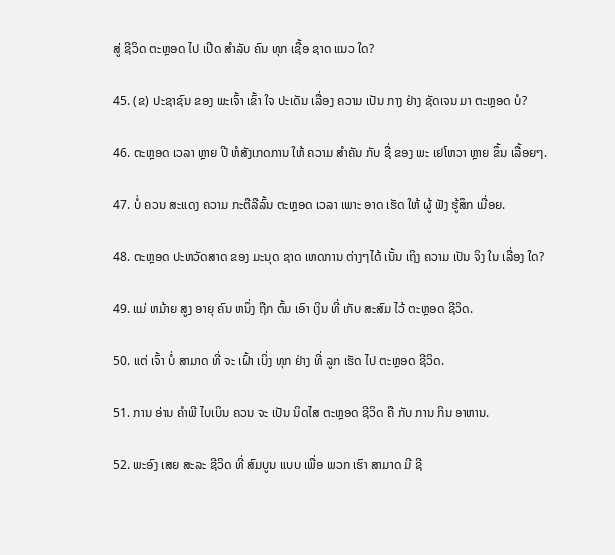ສູ່ ຊີວິດ ຕະຫຼອດ ໄປ ເປີດ ສໍາລັບ ຄົນ ທຸກ ເຊື້ອ ຊາດ ແນວ ໃດ?

45. (ຂ) ປະຊາຊົນ ຂອງ ພະເຈົ້າ ເຂົ້າ ໃຈ ປະເດັນ ເລື່ອງ ຄວາມ ເປັນ ກາງ ຢ່າງ ຊັດເຈນ ມາ ຕະຫຼອດ ບໍ?

46. ຕະຫຼອດ ເວລາ ຫຼາຍ ປີ ຫໍສັງເກດການ ໃຫ້ ຄວາມ ສໍາຄັນ ກັບ ຊື່ ຂອງ ພະ ເຢໂຫວາ ຫຼາຍ ຂຶ້ນ ເລື້ອຍໆ.

47. ບໍ່ ຄວນ ສະແດງ ຄວາມ ກະຕືລືລົ້ນ ຕະຫຼອດ ເວລາ ເພາະ ອາດ ເຮັດ ໃຫ້ ຜູ້ ຟັງ ຮູ້ສຶກ ເມື່ອຍ.

48. ຕະຫຼອດ ປະຫວັດສາດ ຂອງ ມະນຸດ ຊາດ ເຫດການ ຕ່າງໆໄດ້ ເນັ້ນ ເຖິງ ຄວາມ ເປັນ ຈິງ ໃນ ເລື່ອງ ໃດ?

49. ແມ່ ຫມ້າຍ ສູງ ອາຍຸ ຄົນ ຫນຶ່ງ ຖືກ ຕົ້ມ ເອົາ ເງິນ ທີ່ ເກັບ ສະສົມ ໄວ້ ຕະຫຼອດ ຊີວິດ.

50. ແຕ່ ເຈົ້າ ບໍ່ ສາມາດ ທີ່ ຈະ ເຝົ້າ ເບິ່ງ ທຸກ ຢ່າງ ທີ່ ລູກ ເຮັດ ໄປ ຕະຫຼອດ ຊີວິດ.

51. ການ ອ່ານ ຄໍາພີ ໄບເບິນ ຄວນ ຈະ ເປັນ ນິດໄສ ຕະຫຼອດ ຊີວິດ ຄື ກັບ ການ ກິນ ອາຫານ.

52. ພະອົງ ເສຍ ສະລະ ຊີວິດ ທີ່ ສົມບູນ ແບບ ເພື່ອ ພວກ ເຮົາ ສາມາດ ມີ ຊີ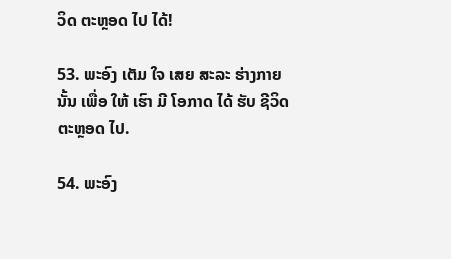ວິດ ຕະຫຼອດ ໄປ ໄດ້!

53. ພະອົງ ເຕັມ ໃຈ ເສຍ ສະລະ ຮ່າງກາຍ ນັ້ນ ເພື່ອ ໃຫ້ ເຮົາ ມີ ໂອກາດ ໄດ້ ຮັບ ຊີວິດ ຕະຫຼອດ ໄປ.

54. ພະອົງ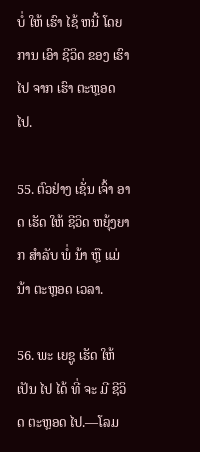ບໍ່ ໃຫ້ ເຮົາ ໄຊ້ ຫນີ້ ໂດຍ ການ ເອົາ ຊີວິດ ຂອງ ເຮົາ ໄປ ຈາກ ເຮົາ ຕະຫຼອດ ໄປ.

55. ຕົວຢ່າງ ເຊັ່ນ ເຈົ້າ ອາດ ເຮັດ ໃຫ້ ຊີວິດ ຫຍຸ້ງຍາກ ສໍາລັບ ພໍ່ ນ້າ ຫຼື ແມ່ ນ້າ ຕະຫຼອດ ເວລາ.

56. ພະ ເຍຊູ ເຮັດ ໃຫ້ ເປັນ ໄປ ໄດ້ ທີ່ ຈະ ມີ ຊີວິດ ຕະຫຼອດ ໄປ.—ໂລມ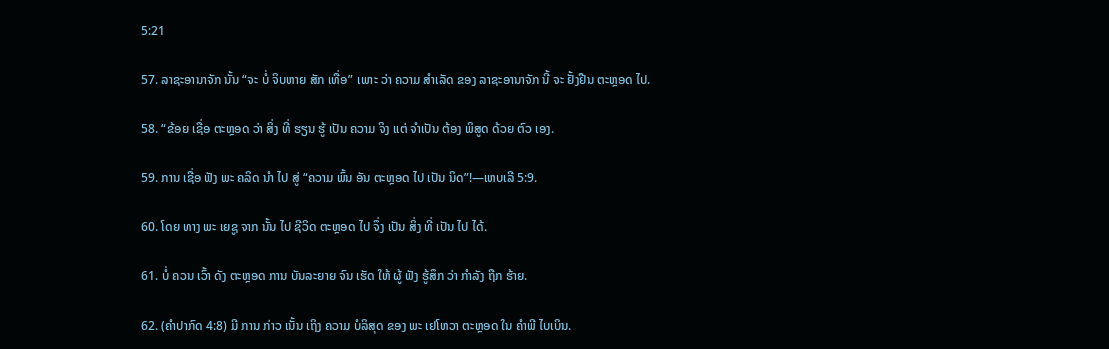5:21

57. ລາຊະອານາຈັກ ນັ້ນ “ຈະ ບໍ່ ຈິບຫາຍ ສັກ ເທື່ອ” ເພາະ ວ່າ ຄວາມ ສໍາເລັດ ຂອງ ລາຊະອານາຈັກ ນີ້ ຈະ ຢັ້ງຢືນ ຕະຫຼອດ ໄປ.

58. “ຂ້ອຍ ເຊື່ອ ຕະຫຼອດ ວ່າ ສິ່ງ ທີ່ ຮຽນ ຮູ້ ເປັນ ຄວາມ ຈິງ ແຕ່ ຈໍາເປັນ ຕ້ອງ ພິສູດ ດ້ວຍ ຕົວ ເອງ.

59. ການ ເຊື່ອ ຟັງ ພະ ຄລິດ ນໍາ ໄປ ສູ່ “ຄວາມ ພົ້ນ ອັນ ຕະຫຼອດ ໄປ ເປັນ ນິດ”!—ເຫບເລີ 5:9.

60. ໂດຍ ທາງ ພະ ເຍຊູ ຈາກ ນັ້ນ ໄປ ຊີວິດ ຕະຫຼອດ ໄປ ຈຶ່ງ ເປັນ ສິ່ງ ທີ່ ເປັນ ໄປ ໄດ້.

61. ບໍ່ ຄວນ ເວົ້າ ດັງ ຕະຫຼອດ ການ ບັນລະຍາຍ ຈົນ ເຮັດ ໃຫ້ ຜູ້ ຟັງ ຮູ້ສຶກ ວ່າ ກໍາລັງ ຖືກ ຮ້າຍ.

62. (ຄໍາປາກົດ 4:8) ມີ ການ ກ່າວ ເນັ້ນ ເຖິງ ຄວາມ ບໍລິສຸດ ຂອງ ພະ ເຢໂຫວາ ຕະຫຼອດ ໃນ ຄໍາພີ ໄບເບິນ.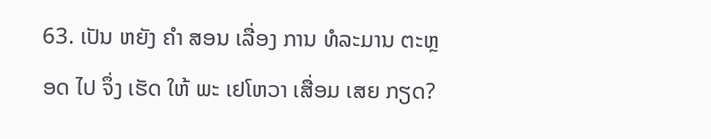63. ເປັນ ຫຍັງ ຄໍາ ສອນ ເລື່ອງ ການ ທໍລະມານ ຕະຫຼອດ ໄປ ຈຶ່ງ ເຮັດ ໃຫ້ ພະ ເຢໂຫວາ ເສື່ອມ ເສຍ ກຽດ?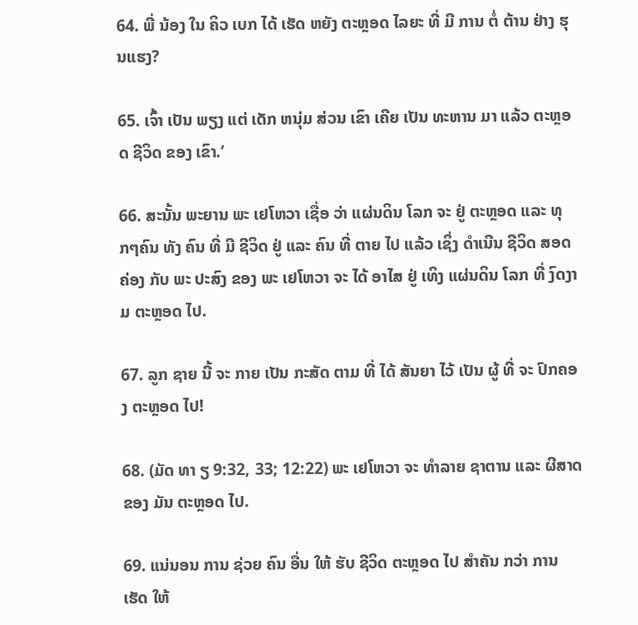64. ພີ່ ນ້ອງ ໃນ ຄິວ ເບກ ໄດ້ ເຮັດ ຫຍັງ ຕະຫຼອດ ໄລຍະ ທີ່ ມີ ການ ຕໍ່ ຕ້ານ ຢ່າງ ຮຸນແຮງ?

65. ເຈົ້າ ເປັນ ພຽງ ແຕ່ ເດັກ ຫນຸ່ມ ສ່ວນ ເຂົາ ເຄີຍ ເປັນ ທະຫານ ມາ ແລ້ວ ຕະຫຼອດ ຊີວິດ ຂອງ ເຂົາ.’

66. ສະນັ້ນ ພະຍານ ພະ ເຢໂຫວາ ເຊື່ອ ວ່າ ແຜ່ນດິນ ໂລກ ຈະ ຢູ່ ຕະຫຼອດ ແລະ ທຸກໆຄົນ ທັງ ຄົນ ທີ່ ມີ ຊີວິດ ຢູ່ ແລະ ຄົນ ທີ່ ຕາຍ ໄປ ແລ້ວ ເຊິ່ງ ດໍາເນີນ ຊີວິດ ສອດຄ່ອງ ກັບ ພະ ປະສົງ ຂອງ ພະ ເຢໂຫວາ ຈະ ໄດ້ ອາໄສ ຢູ່ ເທິງ ແຜ່ນດິນ ໂລກ ທີ່ ງົດງາມ ຕະຫຼອດ ໄປ.

67. ລູກ ຊາຍ ນີ້ ຈະ ກາຍ ເປັນ ກະສັດ ຕາມ ທີ່ ໄດ້ ສັນຍາ ໄວ້ ເປັນ ຜູ້ ທີ່ ຈະ ປົກຄອງ ຕະຫຼອດ ໄປ!

68. (ມັດ ທາ ຽ 9:32, 33; 12:22) ພະ ເຢໂຫວາ ຈະ ທໍາລາຍ ຊາຕານ ແລະ ຜີສາດ ຂອງ ມັນ ຕະຫຼອດ ໄປ.

69. ແນ່ນອນ ການ ຊ່ວຍ ຄົນ ອື່ນ ໃຫ້ ຮັບ ຊີວິດ ຕະຫຼອດ ໄປ ສໍາຄັນ ກວ່າ ການ ເຮັດ ໃຫ້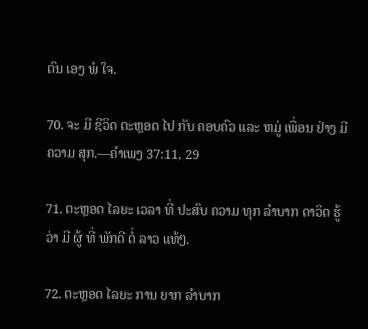ຕົນ ເອງ ພໍ ໃຈ.

70. ຈະ ມີ ຊີວິດ ຕະຫຼອດ ໄປ ກັບ ຄອບຄົວ ແລະ ຫມູ່ ເພື່ອນ ຢ່າງ ມີ ຄວາມ ສຸກ.—ຄໍາເພງ 37:11, 29

71. ຕະຫຼອດ ໄລຍະ ເວລາ ທີ່ ປະສົບ ຄວາມ ທຸກ ລໍາບາກ ດາວິດ ຮູ້ ວ່າ ມີ ຜູ້ ທີ່ ພັກດີ ຕໍ່ ລາວ ແທ້ໆ.

72. ຕະຫຼອດ ໄລຍະ ການ ຍາກ ລໍາບາກ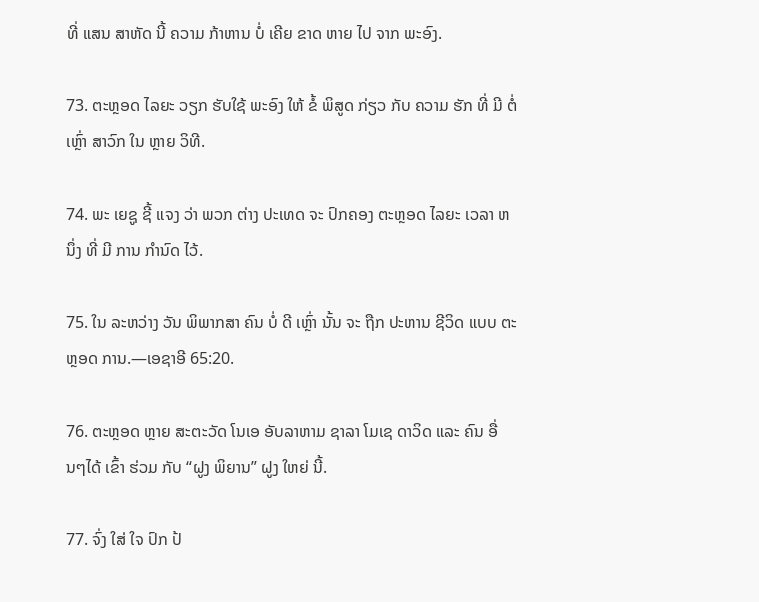ທີ່ ແສນ ສາຫັດ ນີ້ ຄວາມ ກ້າຫານ ບໍ່ ເຄີຍ ຂາດ ຫາຍ ໄປ ຈາກ ພະອົງ.

73. ຕະຫຼອດ ໄລຍະ ວຽກ ຮັບໃຊ້ ພະອົງ ໃຫ້ ຂໍ້ ພິສູດ ກ່ຽວ ກັບ ຄວາມ ຮັກ ທີ່ ມີ ຕໍ່ ເຫຼົ່າ ສາວົກ ໃນ ຫຼາຍ ວິທີ.

74. ພະ ເຍຊູ ຊີ້ ແຈງ ວ່າ ພວກ ຕ່າງ ປະເທດ ຈະ ປົກຄອງ ຕະຫຼອດ ໄລຍະ ເວລາ ຫນຶ່ງ ທີ່ ມີ ການ ກໍານົດ ໄວ້.

75. ໃນ ລະຫວ່າງ ວັນ ພິພາກສາ ຄົນ ບໍ່ ດີ ເຫຼົ່າ ນັ້ນ ຈະ ຖືກ ປະຫານ ຊີວິດ ແບບ ຕະຫຼອດ ການ.—ເອຊາອີ 65:20.

76. ຕະຫຼອດ ຫຼາຍ ສະຕະວັດ ໂນເອ ອັບລາຫາມ ຊາລາ ໂມເຊ ດາວິດ ແລະ ຄົນ ອື່ນໆໄດ້ ເຂົ້າ ຮ່ວມ ກັບ “ຝູງ ພິຍານ” ຝູງ ໃຫຍ່ ນີ້.

77. ຈົ່ງ ໃສ່ ໃຈ ປົກ ປ້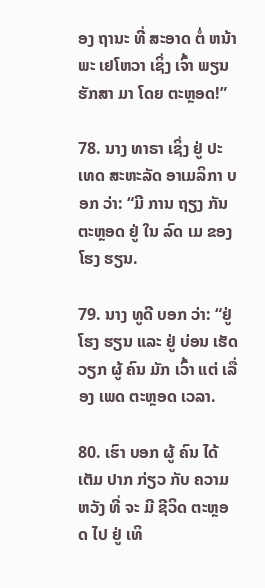ອງ ຖານະ ທີ່ ສະອາດ ຕໍ່ ຫນ້າ ພະ ເຢໂຫວາ ເຊິ່ງ ເຈົ້າ ພຽນ ຮັກສາ ມາ ໂດຍ ຕະຫຼອດ!”

78. ນາງ ທາຣາ ເຊິ່ງ ຢູ່ ປະເທດ ສະຫະລັດ ອາເມລິກາ ບອກ ວ່າ: “ມີ ການ ຖຽງ ກັນ ຕະຫຼອດ ຢູ່ ໃນ ລົດ ເມ ຂອງ ໂຮງ ຮຽນ.

79. ນາງ ທູດີ ບອກ ວ່າ: “ຢູ່ ໂຮງ ຮຽນ ແລະ ຢູ່ ບ່ອນ ເຮັດ ວຽກ ຜູ້ ຄົນ ມັກ ເວົ້າ ແຕ່ ເລື່ອງ ເພດ ຕະຫຼອດ ເວລາ.

80. ເຮົາ ບອກ ຜູ້ ຄົນ ໄດ້ ເຕັມ ປາກ ກ່ຽວ ກັບ ຄວາມ ຫວັງ ທີ່ ຈະ ມີ ຊີວິດ ຕະຫຼອດ ໄປ ຢູ່ ເທິ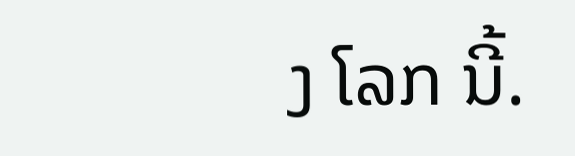ງ ໂລກ ນີ້.